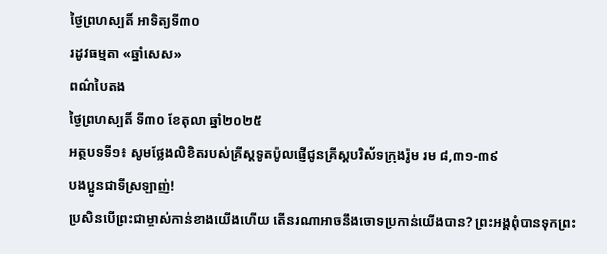ថ្ងៃព្រហស្បតិ៍ អាទិត្យទី៣០
រដូវធម្មតា «ឆ្នាំសេស»
ពណ៌បៃតង
ថ្ងៃព្រហស្បតិ៍ ទី៣០ ខែតុលា ឆ្នាំ២០២៥
អត្ថបទទី១៖ សូមថ្លែងលិខិតរបស់គ្រីស្ដទូតប៉ូលផ្ញើជូនគ្រីស្តបរិស័ទក្រុងរ៉ូម រម ៨,៣១-៣៩
បងប្អូនជាទីស្រឡាញ់!
ប្រសិនបើព្រះជាម្ចាស់កាន់ខាងយើងហើយ តើនរណាអាចនឹងចោទប្រកាន់យើងបាន? ព្រះអង្គពុំបានទុកព្រះ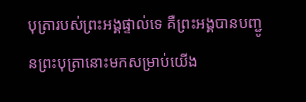បុត្រារបស់ព្រះអង្គផ្ទាល់ទេ គឺព្រះអង្គបានបញ្ជូនព្រះបុត្រានោះមកសម្រាប់យើង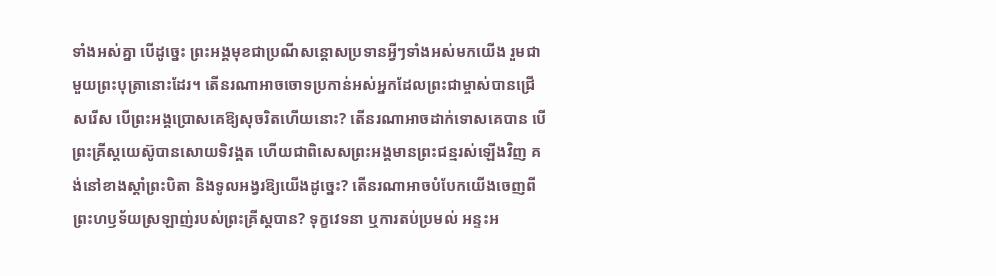ទាំងអស់គ្នា បើដូច្នេះ ព្រះអង្គមុខជាប្រណីសន្ដោសប្រទានអ្វីៗទាំងអស់មកយើង រួមជាមួយព្រះបុត្រានោះដែរ។ តើនរណាអាចចោទប្រកាន់អស់អ្នកដែលព្រះជាម្ចាស់បានជ្រើសរើស បើព្រះអង្គប្រោសគេឱ្យសុចរិតហើយនោះ? តើនរណាអាចដាក់ទោសគេបាន បើព្រះគ្រីស្ដយេស៊ូបានសោយទិវង្គត ហើយជាពិសេសព្រះអង្គមានព្រះជន្មរស់ឡើងវិញ គង់នៅខាងស្ដាំព្រះបិតា និងទូលអង្វរឱ្យយើងដូច្នេះ? តើនរណាអាចបំបែកយើងចេញពីព្រះហឫទ័យស្រឡាញ់របស់ព្រះគ្រីស្ដបាន? ទុក្ខវេទនា ឬការតប់ប្រមល់ អន្ទះអ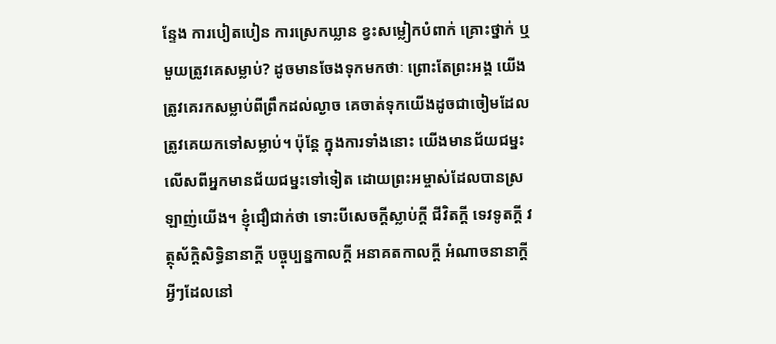ន្ទែង ការបៀតបៀន ការស្រេកឃ្លាន ខ្វះសម្លៀកបំពាក់ គ្រោះថ្នាក់ ឬមួយត្រូវគេសម្លាប់? ដូចមានចែងទុកមកថាៈ ព្រោះតែព្រះអង្គ យើងត្រូវគេរកសម្លាប់ពីព្រឹកដល់ល្ងាច គេចាត់ទុកយើងដូចជាចៀមដែលត្រូវគេយកទៅសម្លាប់។ ប៉ុន្តែ ក្នុងការទាំងនោះ យើងមានជ័យជម្នះលើសពីអ្នកមានជ័យជម្នះទៅទៀត ដោយព្រះអម្ចាស់ដែលបានស្រឡាញ់យើង។ ខ្ញុំជឿជាក់ថា ទោះបីសេចក្ដីស្លាប់ក្តី ជីវិតក្តី ទេវទូតក្តី វត្ថុស័ក្តិសិទ្ធិនានាក្តី បច្ចុប្បន្នកាលក្តី អនាគតកាលក្តី អំណាចនានាក្តី អ្វីៗដែលនៅ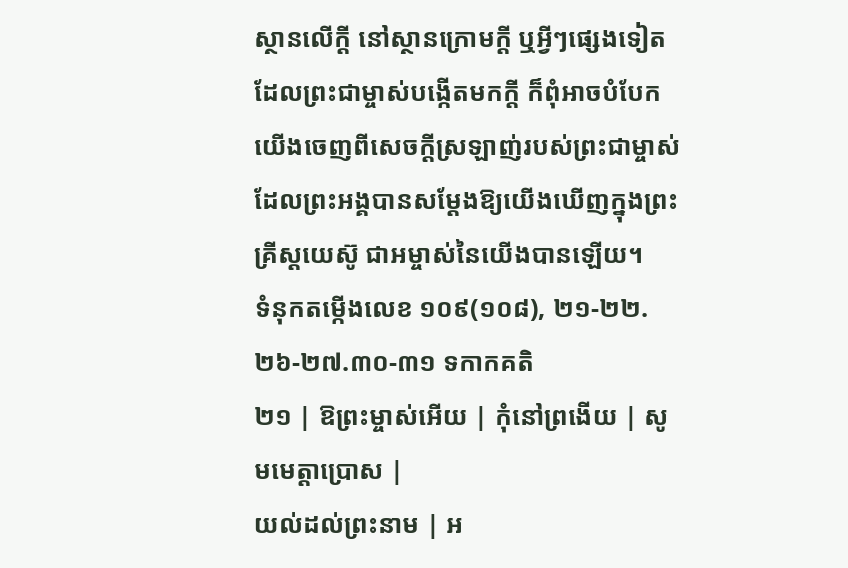ស្ថានលើក្តី នៅស្ថានក្រោមក្តី ឬអ្វីៗផ្សេងទៀតដែលព្រះជាម្ចាស់បង្កើតមកក្តី ក៏ពុំអាចបំបែកយើងចេញពីសេចក្ដីស្រឡាញ់របស់ព្រះជាម្ចាស់ដែលព្រះអង្គបានសម្ដែងឱ្យយើងឃើញក្នុងព្រះគ្រីស្ដយេស៊ូ ជាអម្ចាស់នៃយើងបានឡើយ។
ទំនុកតម្កើងលេខ ១០៩(១០៨), ២១-២២.២៦-២៧.៣០-៣១ ទកាកគតិ
២១ | ឱព្រះម្ចាស់អើយ | កុំនៅព្រងើយ | សូមមេត្តាប្រោស |
យល់ដល់ព្រះនាម | អ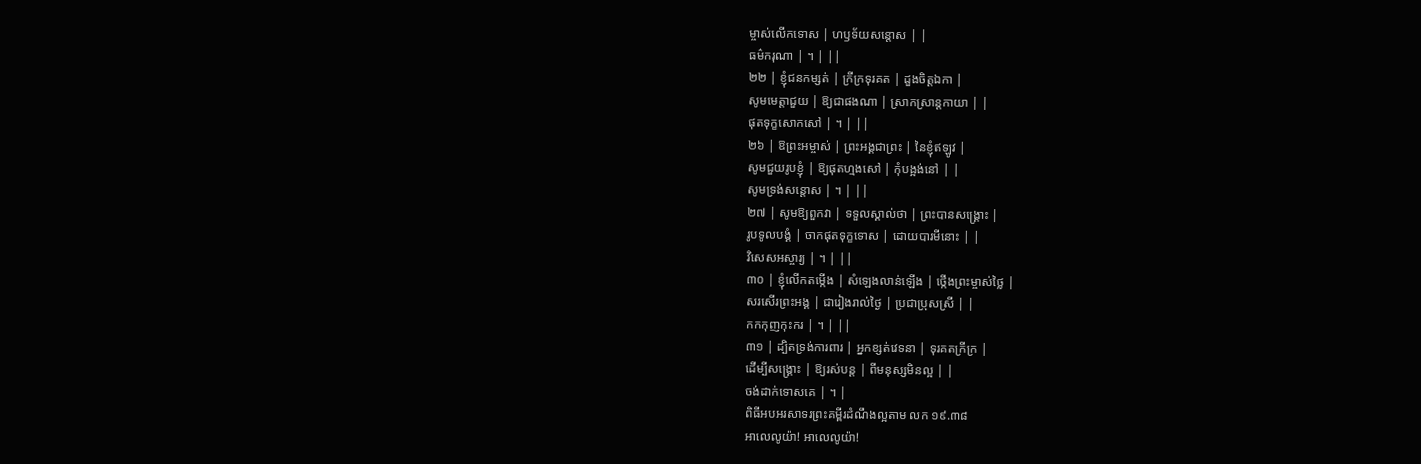ម្ចាស់លើកទោស | ហឫទ័យសន្តោស | |
ធម៌ករុណា | ។ | ||
២២ | ខ្ញុំជនកម្សត់ | ក្រីក្រទុរគត | ដួងចិត្តឯកា |
សូមមេត្តាជួយ | ឱ្យជាផងណា | ស្រាកស្រាន្តកាយា | |
ផុតទុក្ខសោកសៅ | ។ | ||
២៦ | ឱព្រះអម្ចាស់ | ព្រះអង្គជាព្រះ | នៃខ្ញុំឥឡូវ |
សូមជួយរូបខ្ញុំ | ឱ្យផុតហ្មងសៅ | កុំបង្អង់នៅ | |
សូមទ្រង់សន្តោស | ។ | ||
២៧ | សូមឱ្យពួកវា | ទទួលស្គាល់ថា | ព្រះបានសង្គ្រោះ |
រូបទូលបង្គំ | ចាកផុតទុក្ខទោស | ដោយបារមីនោះ | |
វិសេសអស្ចារ្យ | ។ | ||
៣០ | ខ្ញុំលើកតម្កើង | សំឡេងលាន់ឡើង | ថ្កើងព្រះម្ចាស់ថ្លៃ |
សរសើរព្រះអង្គ | ជារៀងរាល់ថ្ងៃ | ប្រជាប្រុសស្រី | |
កកកុញកុះករ | ។ | ||
៣១ | ដ្បិតទ្រង់ការពារ | អ្នកខ្សត់វេទនា | ទុរគតក្រីក្រ |
ដើម្បីសង្គ្រោះ | ឱ្យរស់បន្ត | ពីមនុស្សមិនល្អ | |
ចង់ដាក់ទោសគេ | ។ |
ពិធីអបអរសាទរព្រះគម្ពីរដំណឹងល្អតាម លក ១៩.៣៨
អាលេលូយ៉ា! អាលេលូយ៉ា!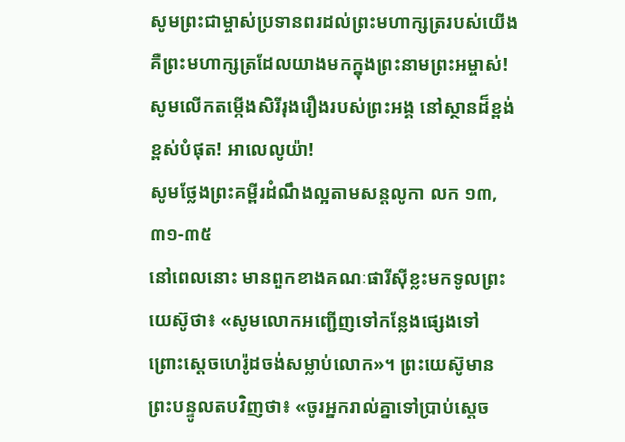សូមព្រះជាម្ចាស់ប្រទានពរដល់ព្រះមហាក្សត្ររបស់យើង គឺព្រះមហាក្សត្រដែលយាងមកក្នុងព្រះនាមព្រះអម្ចាស់! សូមលើកតម្កើងសិរីរុងរឿងរបស់ព្រះអង្គ នៅស្ថានដ៏ខ្ពង់ខ្ពស់បំផុត! អាលេលូយ៉ា!
សូមថ្លែងព្រះគម្ពីរដំណឹងល្អតាមសន្តលូកា លក ១៣,៣១-៣៥
នៅពេលនោះ មានពួកខាងគណៈផារីស៊ីខ្លះមកទូលព្រះយេស៊ូថា៖ «សូមលោកអញ្ជើញទៅកន្លែងផ្សេងទៅ ព្រោះស្ដេចហេរ៉ូដចង់សម្លាប់លោក»។ ព្រះយេស៊ូមានព្រះបន្ទូលតបវិញថា៖ «ចូរអ្នករាល់គ្នាទៅប្រាប់ស្ដេច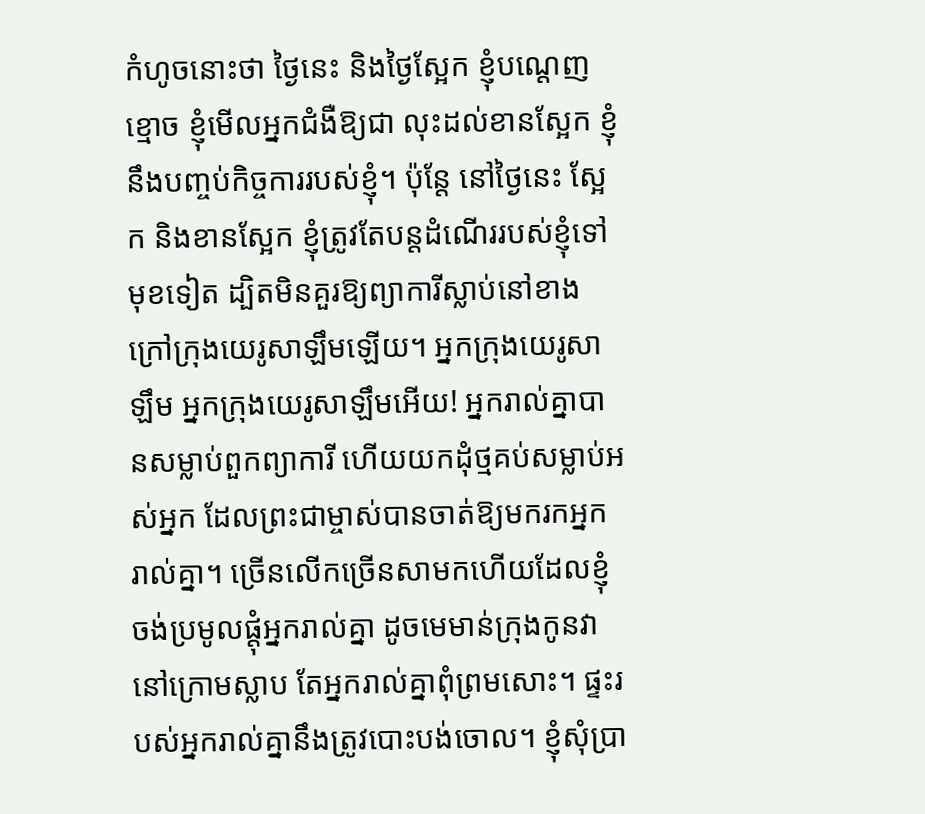កំហូចនោះថា ថ្ងៃនេះ និងថ្ងៃស្អែក ខ្ញុំបណ្ដេញខ្មោច ខ្ញុំមើលអ្នកជំងឺឱ្យជា លុះដល់ខានស្អែក ខ្ញុំនឹងបញ្ចប់កិច្ចការរបស់ខ្ញុំ។ ប៉ុន្តែ នៅថ្ងៃនេះ ស្អែក និងខានស្អែក ខ្ញុំត្រូវតែបន្ដដំណើររបស់ខ្ញុំទៅមុខទៀត ដ្បិតមិនគួរឱ្យព្យាការីស្លាប់នៅខាងក្រៅក្រុងយេរូសាឡឹមឡើយ។ អ្នកក្រុងយេរូសាឡឹម អ្នកក្រុងយេរូសាឡឹមអើយ! អ្នករាល់គ្នាបានសម្លាប់ពួកព្យាការី ហើយយកដុំថ្មគប់សម្លាប់អស់អ្នក ដែលព្រះជាម្ចាស់បានចាត់ឱ្យមករកអ្នករាល់គ្នា។ ច្រើនលើកច្រើនសាមកហើយដែលខ្ញុំចង់ប្រមូលផ្ដុំអ្នករាល់គ្នា ដូចមេមាន់ក្រុងកូនវានៅក្រោមស្លាប តែអ្នករាល់គ្នាពុំព្រមសោះ។ ផ្ទះរបស់អ្នករាល់គ្នានឹងត្រូវបោះបង់ចោល។ ខ្ញុំសុំប្រា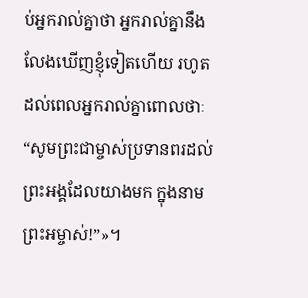ប់អ្នករាល់គ្នាថា អ្នករាល់គ្នានឹងលែងឃើញខ្ញុំទៀតហើយ រហូតដល់ពេលអ្នករាល់គ្នាពោលថាៈ “សូមព្រះជាម្ចាស់ប្រទានពរដល់ព្រះអង្គដែលយាងមក ក្នុងនាមព្រះអម្ចាស់!”»។